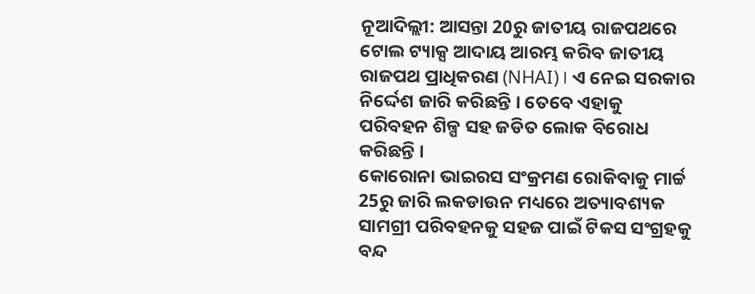ନୂଆଦିଲ୍ଲୀ: ଆସନ୍ତା 20ରୁ ଜାତୀୟ ରାଜପଥରେ ଟୋଲ ଟ୍ୟାକ୍ସ ଆଦାୟ ଆରମ୍ଭ କରିବ ଜାତୀୟ ରାଜପଥ ପ୍ରାଧିକରଣ (NHAI)। ଏ ନେଇ ସରକାର ନିର୍ଦ୍ଦେଶ ଜାରି କରିଛନ୍ତି । ତେବେ ଏହାକୁ ପରିବହନ ଶିଳ୍ପ ସହ ଜଡିତ ଲୋକ ବିରୋଧ କରିଛନ୍ତି ।
କୋରୋନା ଭାଇରସ ସଂକ୍ରମଣ ରୋକିବାକୁ ମାର୍ଚ୍ଚ 25ରୁ ଜାରି ଲକଡାଉନ ମଧ୍ୟରେ ଅତ୍ୟାବଶ୍ୟକ ସାମଗ୍ରୀ ପରିବହନକୁ ସହଜ ପାଇଁ ଟିକସ ସଂଗ୍ରହକୁ ବନ୍ଦ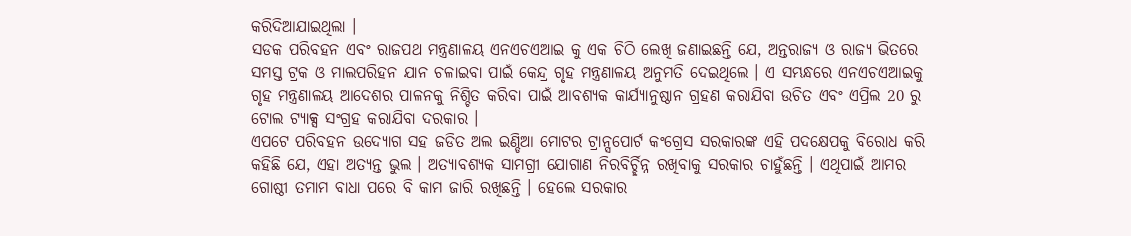କରିଦିଆଯାଇଥିଲା ।
ସଡକ ପରିବହନ ଏବଂ ରାଜପଥ ମନ୍ତ୍ରଣାଳୟ ଏନଏଚଏଆଇ କୁ ଏକ ଚିଠି ଲେଖି ଜଣାଇଛନ୍ତି ଯେ, ଅନ୍ତରାଜ୍ୟ ଓ ରାଜ୍ୟ ଭିତରେ ସମସ୍ତ ଟ୍ରକ ଓ ମାଲପରିହନ ଯାନ ଚଳାଇବା ପାଇଁ କେନ୍ଦ୍ର ଗୃହ ମନ୍ତ୍ରଣାଳୟ ଅନୁମତି ଦେଇଥିଲେ । ଏ ସମ୍ଭନ୍ଧରେ ଏନଏଚଏଆଇକୁ ଗୃହ ମନ୍ତ୍ରଣାଳୟ ଆଦେଶର ପାଳନକୁ ନିଶ୍ଚିତ କରିବା ପାଇଁ ଆବଶ୍ୟକ କାର୍ଯ୍ୟାନୁଷ୍ଠାନ ଗ୍ରହଣ କରାଯିବା ଉଚିତ ଏବଂ ଏପ୍ରିଲ 20 ରୁ ଟୋଲ ଟ୍ୟାକ୍ସ ସଂଗ୍ରହ କରାଯିବା ଦରକାର ।
ଏପଟେ ପରିବହନ ଉଦ୍ୟୋଗ ସହ ଜଡିତ ଅଲ ଇଣ୍ଡିଆ ମୋଟର ଟ୍ରାନ୍ସପୋର୍ଟ କଂଗ୍ରେସ ସରକାରଙ୍କ ଏହି ପଦକ୍ଷେପକୁ ବିରୋଧ କରି କହିଛି ଯେ, ଏହା ଅତ୍ୟନ୍ତ ଭୁଲ । ଅତ୍ୟାବଶ୍ୟକ ସାମଗ୍ରୀ ଯୋଗାଣ ନିରବିର୍ଚ୍ଛିନ୍ନ ରଖିବାକୁ ସରକାର ଚାହୁଁଛନ୍ତି । ଏଥିପାଇଁ ଆମର ଗୋଷ୍ଠୀ ତମାମ ବାଧା ପରେ ବି କାମ ଜାରି ରଖିଛନ୍ତି । ହେଲେ ସରକାର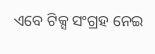ଏବେ ଟିକ୍ସ ସଂଗ୍ରହ ନେଇ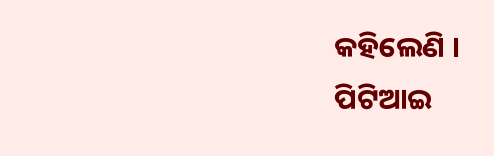କହିଲେଣି ।
ପିଟିଆଇ